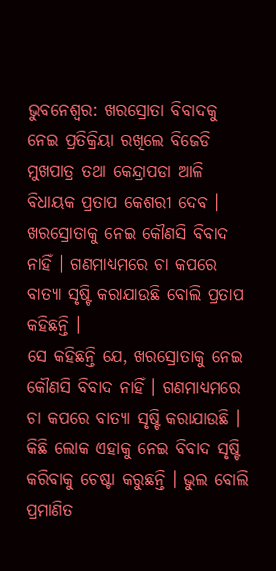ଭୁବନେଶ୍ବର: ଖରସ୍ରୋତା ବିବାଦକୁ ନେଇ ପ୍ରତିକ୍ରିୟା ରଖିଲେ ବିଜେଡି ମୁଖପାତ୍ର ତଥା କେନ୍ଦ୍ରାପଡା ଆଳି ବିଧାୟକ ପ୍ରତାପ କେଶରୀ ଦେବ । ଖରସ୍ରୋତାକୁ ନେଇ କୌଣସି ବିବାଦ ନାହିଁ । ଗଣମାଧ୍ୟମରେ ଚା କପରେ ବାତ୍ୟା ସୃଷ୍ଟି କରାଯାଉଛି ବୋଲି ପ୍ରତାପ କହିଛନ୍ତି ।
ସେ କହିଛନ୍ତି ଯେ, ଖରସ୍ରୋତାକୁ ନେଇ କୌଣସି ବିବାଦ ନାହିଁ । ଗଣମାଧ୍ୟମରେ ଚା କପରେ ବାତ୍ୟା ସୃଷ୍ଟି କରାଯାଉଛି । କିଛି ଲୋକ ଏହାକୁ ନେଇ ବିବାଦ ସୃଷ୍ଟି କରିବାକୁ ଚେଷ୍ଟା କରୁଛନ୍ତି । ଭୁଲ ବୋଲି ପ୍ରମାଣିତ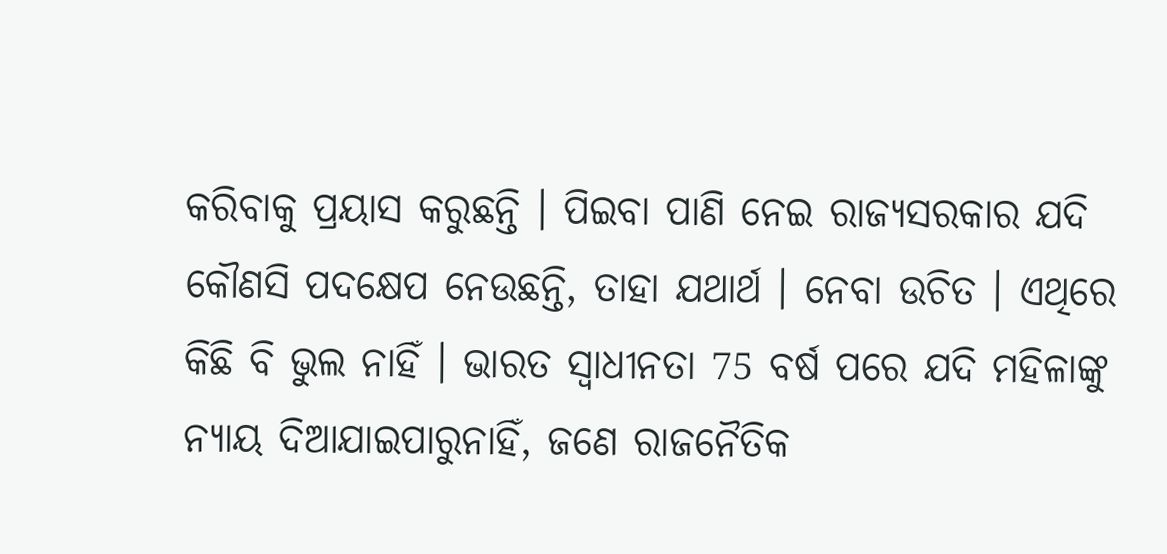କରିବାକୁ ପ୍ରୟାସ କରୁଛନ୍ତି । ପିଇବା ପାଣି ନେଇ ରାଜ୍ୟସରକାର ଯଦି କୌଣସି ପଦକ୍ଷେପ ନେଉଛନ୍ତି, ତାହା ଯଥାର୍ଥ । ନେବା ଉଚିତ । ଏଥିରେ କିଛି ବି ଭୁଲ ନାହିଁ । ଭାରତ ସ୍ୱାଧୀନତା 75 ବର୍ଷ ପରେ ଯଦି ମହିଳାଙ୍କୁ ନ୍ୟାୟ ଦିଆଯାଇପାରୁନାହିଁ, ଜଣେ ରାଜନୈତିକ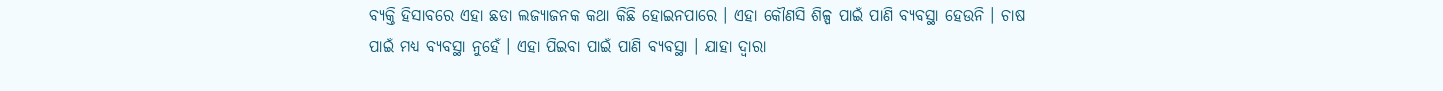ବ୍ୟକ୍ତି ହିସାବରେ ଏହା ଛଡା ଲଜ୍ୟାଜନକ କଥା କିଛି ହୋଇନପାରେ । ଏହା କୌଣସି ଶିଳ୍ପ ପାଇଁ ପାଣି ବ୍ୟବସ୍ଥା ହେଉନି । ଚାଷ ପାଇଁ ମଧ୍ୟ ବ୍ୟବସ୍ଥା ନୁହେଁ । ଏହା ପିଇବା ପାଇଁ ପାଣି ବ୍ୟବସ୍ଥା । ଯାହା ଦ୍ୱାରା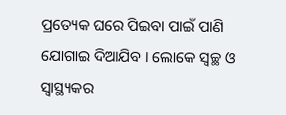ପ୍ରତ୍ୟେକ ଘରେ ପିଇବା ପାଇଁ ପାଣି ଯୋଗାଇ ଦିଆଯିବ । ଲୋକେ ସ୍ୱଚ୍ଛ ଓ ସ୍ୱାସ୍ଥ୍ୟକର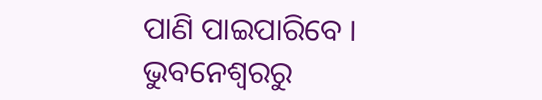ପାଣି ପାଇପାରିବେ ।
ଭୁବନେଶ୍ବରରୁ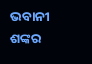ଭବାନୀ ଶଙ୍କର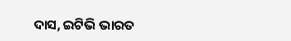ଦାସ, ଇଟିଭି ଭାରତ